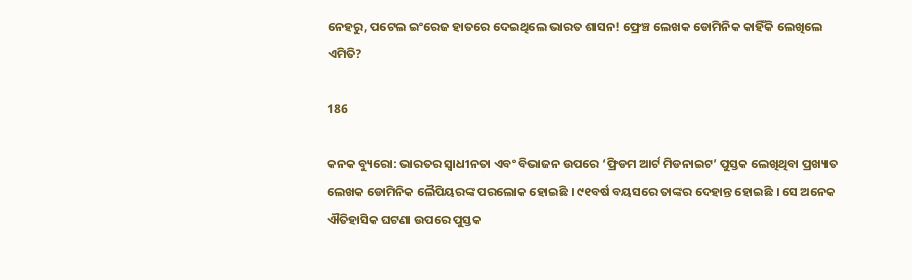ନେହରୁ, ପଟେଲ ଇଂରେଜ ହାତରେ ଦେଇଥିଲେ ଭାରତ ଶାସନ! ଫ୍ରେଞ୍ଚ ଲେଖକ ଡୋମିନିକ କାହିଁକି ଲେଖିଲେ ଏମିତି?

186

କନକ ବ୍ୟୁରୋ: ଭାରତର ସ୍ୱାଧୀନତା ଏବଂ ବିଭାଜନ ଉପରେ ‘ଫ୍ରିଡମ ଆର୍ଟ ମିଡନାଇଟ’ ପୁସ୍ତକ ଲେଖିଥିବା ପ୍ରଖ୍ୟାତ ଲେଖକ ଡୋମିନିକ ଲୈପିୟରଙ୍କ ପରଲୋକ ହୋଇଛି । ୯୧ବର୍ଷ ବୟସରେ ତାଙ୍କର ଦେହାନ୍ତ ହୋଇଛି । ସେ ଅନେକ ଐତିହାସିକ ଘଟଣା ଉପରେ ପୁସ୍ତକ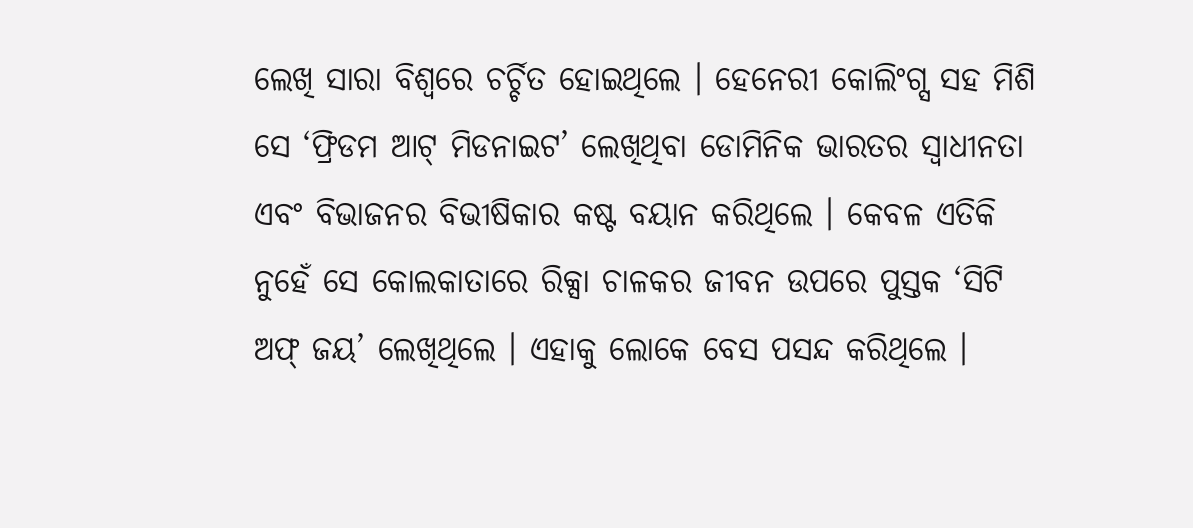ଲେଖି ସାରା ବିଶ୍ୱରେ ଚର୍ଚ୍ଚିତ ହୋଇଥିଲେ । ହେନେରୀ କୋଲିଂଗ୍ସ ସହ ମିଶି ସେ ‘ଫ୍ରିଡମ ଆଟ୍ ମିଡନାଇଟ’ ଲେଖିଥିବା ଡୋମିନିକ ଭାରତର ସ୍ୱାଧୀନତା ଏବଂ ବିଭାଜନର ବିଭୀଷିକାର କଷ୍ଟ ବୟାନ କରିଥିଲେ । କେବଳ ଏତିକି ନୁହେଁ ସେ କୋଲକାତାରେ ରିକ୍ସା ଚାଳକର ଜୀବନ ଉପରେ ପୁସ୍ତକ ‘ସିଟି ଅଫ୍ ଜୟ’ ଲେଖିଥିଲେ । ଏହାକୁ ଲୋକେ ବେସ ପସନ୍ଦ କରିଥିଲେ ।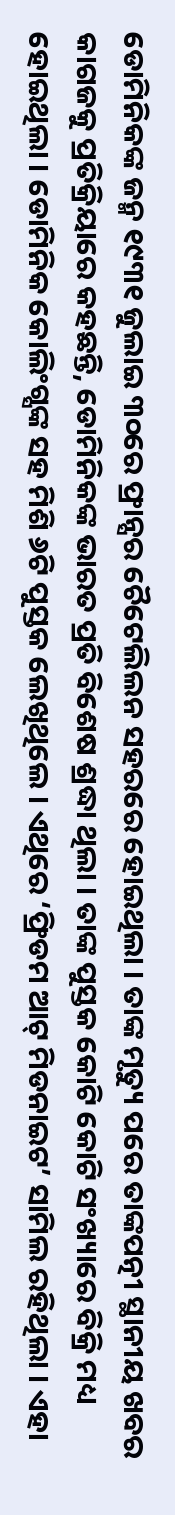ଡୋମିନିକଙ୍କ ଜନ୍ମ ୧୯୩୧ ଜୁଲାଇ ୩୦ରେ ଫ୍ରାନ୍ସର ଚୈଟେଲିଲନ ସହରରେ ହୋଇଥିଲା । ତାଙ୍କ ମୃତ୍ୟୁ ପରେ ତାଙ୍କପତ୍ନୀ ସ୍ଥାନୀୟ ଖବର କାଗଜକୁ ପ୍ରତିକ୍ରିୟାରେ କହଛନ୍ତି, ଡୋମିନିକଙ୍କ ଭାରତ ପ୍ରତି ବିଶେଷ ଶ୍ରଦ୍ଧା ଥିଲା । ତାଙ୍କ ପୁସ୍ତକ କୋଟି କୋଟି ସଂଖ୍ୟାରେ ବିକ୍ରି ମଧ୍ୟ ହୋଇଥିଲା । ଡୋମିନିକ କୋଲିଂଗ୍ସଙ୍କ ସହ ମିଶି ୬ଟି ପୁସ୍ତକ ଲେଖିଥିଲେ । ଏଥିରେ ‘ଫ୍ରିଡମ ଆଟ୍ ମିଡନାଇଟ’ ସାମିଲ ରହିଥିଲା । ଏହା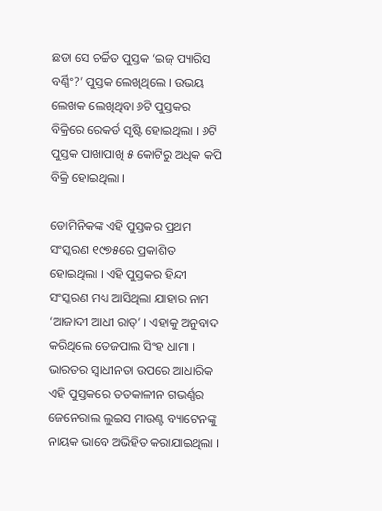ଛଡା ସେ ଚର୍ଚ୍ଚିତ ପୁସ୍ତକ ‘ଇଜ୍ ପ୍ୟାରିସ ବର୍ଣ୍ଣିଂ?’ ପୁସ୍ତକ ଲେଖିଥିଲେ । ଉଭୟ ଲେଖକ ଲେଖିଥିବା ୬ଟି ପୁସ୍ତକର ବିକ୍ରିରେ ରେକର୍ଡ ସୃଷ୍ଟି ହୋଇଥିଲା । ୬ଟି ପୁସ୍ତକ ପାଖାପାଖି ୫ କୋଟିରୁ ଅଧିକ କପି ବିକ୍ରି ହୋଇଥିଲା ।

ଡୋମିନିକଙ୍କ ଏହି ପୁସ୍ତକର ପ୍ରଥମ ସଂସ୍କରଣ ୧୯୭୫ରେ ପ୍ରକାଶିତ ହୋଇଥିଲା । ଏହି ପୁସ୍ତକର ହିନ୍ଦୀ ସଂସ୍କରଣ ମଧ୍ୟ ଆସିଥିଲା ଯାହାର ନାମ ‘ଆଜାଦୀ ଆଧୀ ରାତ୍’ । ଏହାକୁ ଅନୁବାଦ କରିଥିଲେ ତେଜପାଲ ସିଂହ ଧାମା । ଭାରତର ସ୍ୱାଧୀନତା ଉପରେ ଆଧାରିକ ଏହି ପୁସ୍ତକରେ ତତକାଳୀନ ଗଭର୍ଣ୍ଣର ଜେନେରାଲ ଲୁଇସ ମାଉଣ୍ଟ ବ୍ୟାଟେନଙ୍କୁ ନାୟକ ଭାବେ ଅଭିହିତ କରାଯାଇଥିଲା ।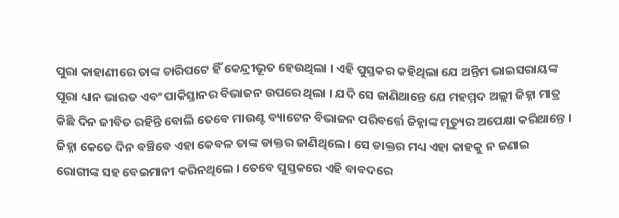ପୁରା କାହାଣୀରେ ତାଙ୍କ ଚାରିପଟେ ହିଁ କେନ୍ଦ୍ରୀଭୂତ ହେଉଥିଲା । ଏହି ପୁସ୍ତକର କହିଥିଲା ଯେ ଅନ୍ତିମ ଭାଇସରାୟଙ୍କ ପୂରା ଧ୍ୟାନ ଭାରତ ଏବଂ ପାକିସ୍ତାନର ବିଭାଜନ ଉପରେ ଥିଲା । ଯଦି ସେ ଜାଣିଥାନ୍ତେ ଯେ ମହମ୍ମଦ ଅଲ୍ଲୀ ଜିହ୍ନା ମାତ୍ର କିଛି ଦିନ ଜୀବିତ ରହିନ୍ତି ବୋଲି ତେବେ ମାଉଣ୍ଟ ବ୍ୟାଟେନ ବିଭାଜନ ପରିବର୍ତ୍ତେ ଜିହ୍ନାଙ୍କ ମୃତ୍ୟୁର ଅପେକ୍ଷା କରିଥାନ୍ତେ । ଜିହ୍ନା କେତେ ଦିନ ବଞ୍ଚିବେ ଏହା କେବଳ ତାଙ୍କ ଡାକ୍ତର ଜାଣିଥିଲେ । ସେ ଡାକ୍ତର ମଧ୍ୟ ଏହା କାହକୁ ନ ଜଣାଇ ରୋଗୀଙ୍କ ସହ ବେଇମାନୀ କରିନଥିଲେ । ତେବେ ପୁସ୍ତକରେ ଏହି ବାବଦରେ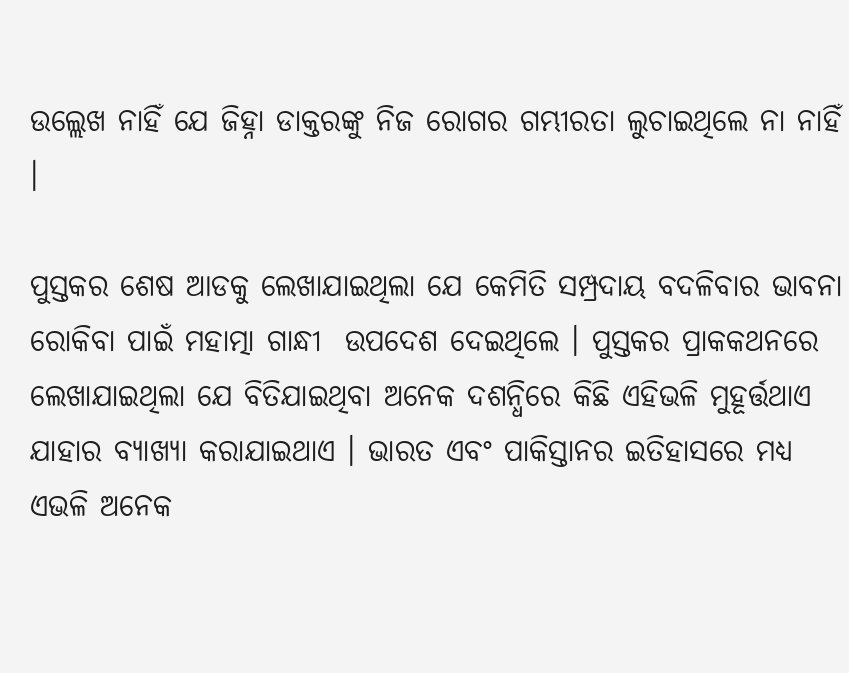ଉଲ୍ଲେଖ ନାହିଁ ଯେ ଜିହ୍ନା ଡାକ୍ତରଙ୍କୁ ନିଜ ରୋଗର ଗମ୍ଭୀରତା ଲୁଚାଇଥିଲେ ନା ନାହିଁ ।

ପୁସ୍ତକର ଶେଷ ଆଡକୁ ଲେଖାଯାଇଥିଲା ଯେ କେମିତି ସମ୍ପ୍ରଦାୟ ବଦଳିବାର ଭାବନା ରୋକିବା ପାଇଁ ମହାତ୍ମା ଗାନ୍ଧୀ  ଉପଦେଶ ଦେଇଥିଲେ । ପୁସ୍ତକର ପ୍ରାକକଥନରେ ଲେଖାଯାଇଥିଲା ଯେ ବିତିଯାଇଥିବା ଅନେକ ଦଶନ୍ଧିରେ କିଛି ଏହିଭଳି ମୁହୂର୍ତ୍ତଥାଏ ଯାହାର ବ୍ୟାଖ୍ୟା କରାଯାଇଥାଏ । ଭାରତ ଏବଂ ପାକିସ୍ତାନର ଇତିହାସରେ ମଧ୍ୟ ଏଭଳି ଅନେକ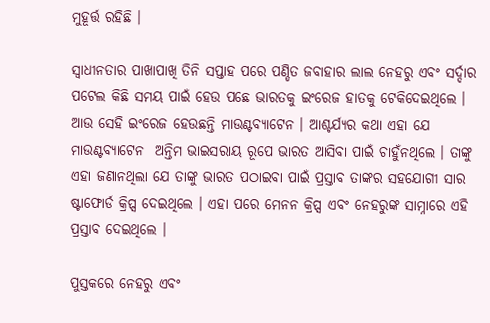ମୁହୂର୍ତ୍ତ ରହିଛି ।

ସ୍ୱାଧୀନତାର ପାଖାପାଖି ତିନି ସପ୍ତାହ ପରେ ପଣ୍ଡିତ ଜବାହାର ଲାଲ ନେହରୁ ଏବଂ ସର୍ଦ୍ଦାର ପଟେଲ କିଛି ସମୟ ପାଇଁ ହେଉ ପଛେ ଭାରତକୁ ଇଂରେଜ ହାତକୁ ଟେକିଦେଇଥିଲେ । ଆଉ ସେହି ଇଂରେଜ ହେଉଛନ୍ତି ମାଉଣ୍ଟବ୍ୟାଟେନ । ଆଶ୍ଚର୍ଯ୍ୟର କଥା ଏହା ଯେ ମାଉଣ୍ଟବ୍ୟାଟେନ  ଅନ୍ତିମ ଭାଇସରାୟ ରୂପେ ଭାରତ ଆସିବା ପାଇଁ ଚାହୁଁନଥିଲେ । ତାଙ୍କୁ ଏହା ଜଣାନଥିଲା ଯେ ତାଙ୍କୁ ଭାରତ ପଠାଇବା ପାଇଁ ପ୍ରସ୍ତାବ ତାଙ୍କର ସହଯୋଗୀ ସାର ଷ୍ଟାଫୋର୍ଡ କ୍ରିପ୍ସ ଦେଇଥିଲେ । ଏହା ପରେ ମେନନ କ୍ରିପ୍ସ ଏବଂ ନେହରୁଙ୍କ ସାମ୍ନାରେ ଏହି ପ୍ରସ୍ତାବ ଦେଇଥିଲେ ।

ପୁସ୍ତକରେ ନେହରୁ ଏବଂ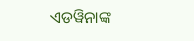ଏଡୱିନାଙ୍କ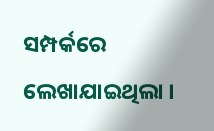ସମ୍ପର୍କରେ ଲେଖାଯାଇଥିଲା ।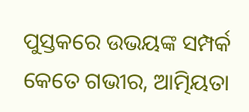ପୁସ୍ତକରେ ଉଭୟଙ୍କ ସମ୍ପର୍କ କେତେ ଗଭୀର, ଆତ୍ମିୟତା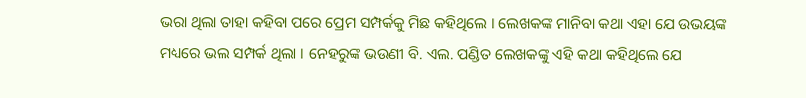ଭରା ଥିଲା ତାହା କହିବା ପରେ ପ୍ରେମ ସମ୍ପର୍କକୁ ମିଛ କହିଥିଲେ । ଲେଖକଙ୍କ ମାନିବା କଥା ଏହା ଯେ ଉଭୟଙ୍କ ମଧ୍ୟରେ ଭଲ ସମ୍ପର୍କ ଥିଲା । ନେହରୁଙ୍କ ଭଉଣୀ ବି. ଏଲ. ପଣ୍ଡିତ ଲେଖକଙ୍କୁ ଏହି କଥା କହିଥିଲେ ଯେ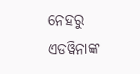ନେହରୁ  ଏଡୱିନାଙ୍କ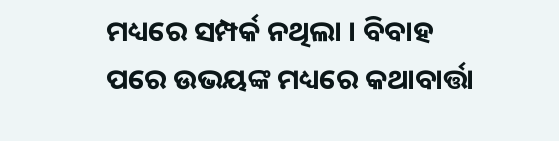ମଧ୍ୟରେ ସମ୍ପର୍କ ନଥିଲା । ବିବାହ ପରେ ଉଭୟଙ୍କ ମଧ୍ୟରେ କଥାବାର୍ତ୍ତା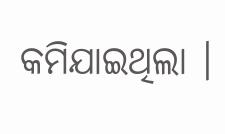କମିଯାଇଥିଲା ।